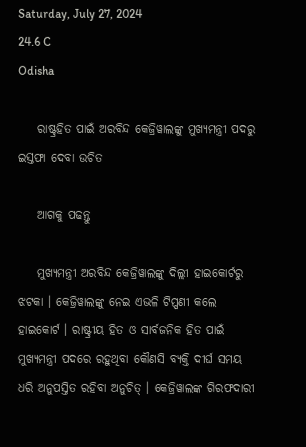Saturday, July 27, 2024
24.6 C
Odisha

    ରାଷ୍ଟ୍ରହିତ ପାଇଁ ଅରବିନ୍ଦ କେଜ୍ରିୱାଲଙ୍କୁ ମୁଖ୍ୟମନ୍ତ୍ରୀ ପଦରୁ ଇସ୍ତଫା ଦେବା ଉଚିତ

    ଆଗକୁ ପଢନ୍ତୁ

    ମୁଖ୍ୟମନ୍ତ୍ରୀ ଅରବିନ୍ଦ କେଜ୍ରିୱାଲଙ୍କୁ ଦିଲ୍ଲୀ ହାଇକୋର୍ଟରୁ ଝଟକା । କେଜ୍ରିୱାଲଙ୍କୁ ନେଇ ଏଭଳି ଟିପ୍ପଣୀ କଲେ ହାଇକୋର୍ଟ । ରାଷ୍ଟ୍ରୀୟ ହିତ ଓ ସାର୍ବଜନିକ ହିତ ପାଇଁ ମୁଖ୍ୟମନ୍ତ୍ରୀ ପଦରେ ରହୁଥିବା କୌଣସି ବ୍ୟକ୍ତି ଦୀର୍ଘ ସମୟ ଧରି ଅନୁପସ୍ତିତ ରହିବା ଅନୁଚିତ୍‌ । କେଜ୍ରିୱାଲଙ୍କ ଗିରଫଦାରୀ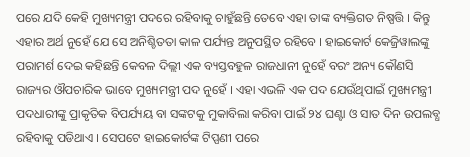ପରେ ଯଦି କେହି ମୁଖ୍ୟମନ୍ତ୍ରୀ ପଦରେ ରହିବାକୁ ଚାହୁଁଛନ୍ତି ତେବେ ଏହା ତାଙ୍କ ବ୍ୟକ୍ତିଗତ ନିଷ୍ପତ୍ତି । କିନ୍ତୁ ଏହାର ଅର୍ଥ ନୁହେଁ ଯେ ସେ ଅନିଶ୍ଚିତତା କାଳ ପର୍ଯ୍ୟନ୍ତ ଅନୁପସ୍ଥିତ ରହିବେ । ହାଇକୋର୍ଟ କେଜ୍ରିୱାଲଙ୍କୁ ପରାମର୍ଶ ଦେଇ କହିଛନ୍ତି କେବଳ ଦିଲ୍ଲୀ ଏକ ବ୍ୟସ୍ତବହୁଳ ରାଜଧାନୀ ନୁହେଁ ବରଂ ଅନ୍ୟ କୌଣସି ରାଜ୍ୟର ଔପଚାରିକ ଭାବେ ମୁଖ୍ୟମନ୍ତ୍ରୀ ପଦ ନୁହେଁ । ଏହା ଏଭଳି ଏକ ପଦ ଯେଉଁଥିପାଇଁ ମୁଖ୍ୟମନ୍ତ୍ରୀ ପଦଧାରୀଙ୍କୁ ପ୍ରାକୃତିକ ବିପର୍ଯ୍ୟୟ ବା ସଙ୍କଟକୁ ମୁକାବିଲା କରିବା ପାଇଁ ୨୪ ଘଣ୍ଟା ଓ ସାତ ଦିନ ଉପଲବ୍ଧ ରହିବାକୁ ପଡିଥାଏ । ସେପଟେ ହାଇକୋର୍ଟଙ୍କ ଟିପ୍ପଣୀ ପରେ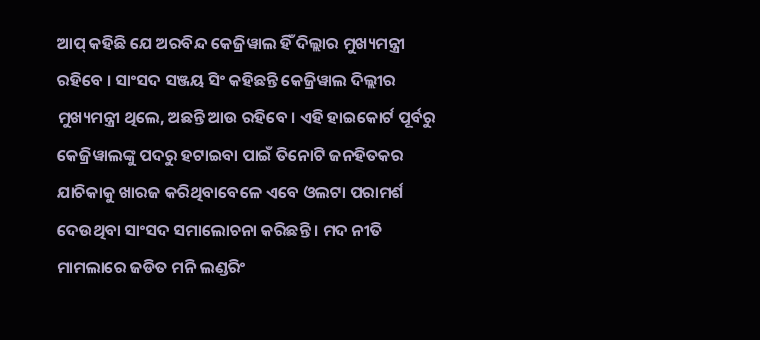ଆପ୍‌ କହିଛି ଯେ ଅରବିନ୍ଦ କେଜ୍ରିୱାଲ ହିଁ ଦିଲ୍ଲାର ମୁଖ୍ୟମନ୍ତ୍ରୀ ରହିବେ । ସାଂସଦ ସଞ୍ଜୟ ସିଂ କହିଛନ୍ତି କେଜ୍ରିୱାଲ ଦିଲ୍ଲୀର ମୁଖ୍ୟମନ୍ତ୍ରୀ ଥିଲେ, ଅଛନ୍ତି ଆଉ ରହିବେ । ଏହି ହାଇକୋର୍ଟ ପୂର୍ବରୁ କେଜ୍ରିୱାଲଙ୍କୁ ପଦରୁ ହଟାଇବା ପାଇଁ ତିନୋଟି ଜନହିତକର ଯାଚିକାକୁ ଖାରଜ କରିଥିବାବେଳେ ଏବେ ଓଲଟା ପରାମର୍ଶ ଦେଉଥିବା ସାଂସଦ ସମାଲୋଚନା କରିଛନ୍ତି । ମଦ ନୀତି ମାମଲାରେ ଜଡିତ ମନି ଲଣ୍ଡରିଂ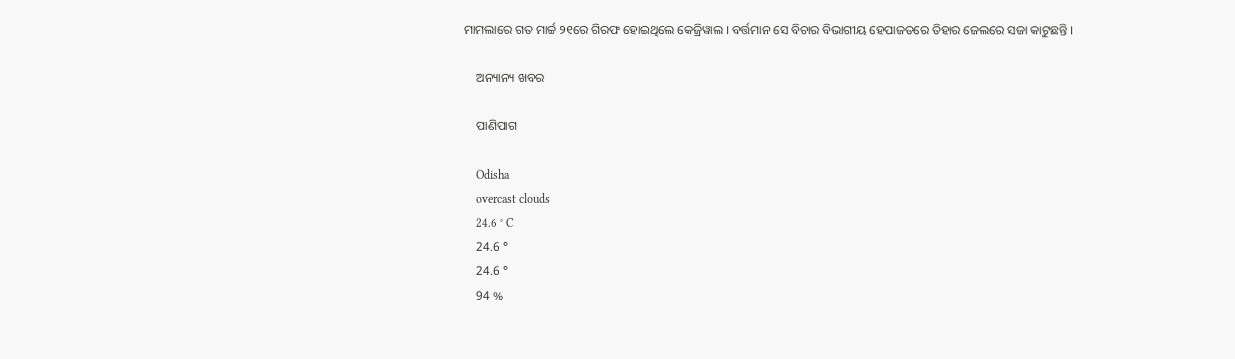ମାମଲାରେ ଗତ ମାର୍ଚ୍ଚ ୨୧ରେ ଗିରଫ ହୋଇଥିଲେ କେଜ୍ରିୱାଲ । ବର୍ତ୍ତମାନ ସେ ବିଚାର ବିଭାଗୀୟ ହେପାଜତରେ ତିହାର ଜେଲରେ ସଜା କାଟୁଛନ୍ତି ।

    ଅନ୍ୟାନ୍ୟ ଖବର

    ପାଣିପାଗ

    Odisha
    overcast clouds
    24.6 ° C
    24.6 °
    24.6 °
    94 %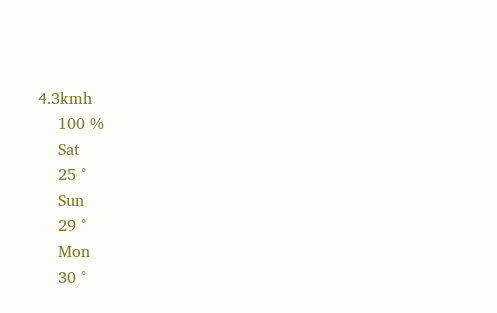4.3kmh
    100 %
    Sat
    25 °
    Sun
    29 °
    Mon
    30 °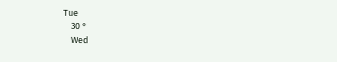Tue
    30 °
    Wed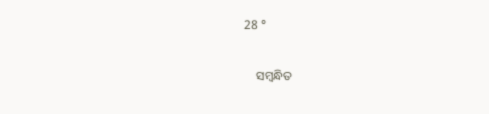28 °

    ସମ୍ବନ୍ଧିତ